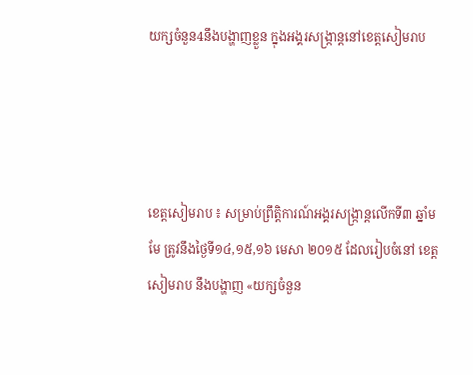យក្សចំនួន4នឹងបង្ហាញខ្លួន ក្នុងអង្គរសង្ក្រាន្តនៅខេត្តសៀមរាប




ខេត្តសៀមរាប ៖ សម្រាប់ព្រឹត្តិការណ៍អង្គរសង្ក្រាន្តលើកទី៣ ឆ្នាំមមែ ត្រូវនឹងថ្ងៃទី១៤,១៥,១៦ មេសា ២០១៥ ដែលរៀបចំនៅ ខេត្ត សៀមរាប នឹងបង្ហាញ «យក្សចំនួន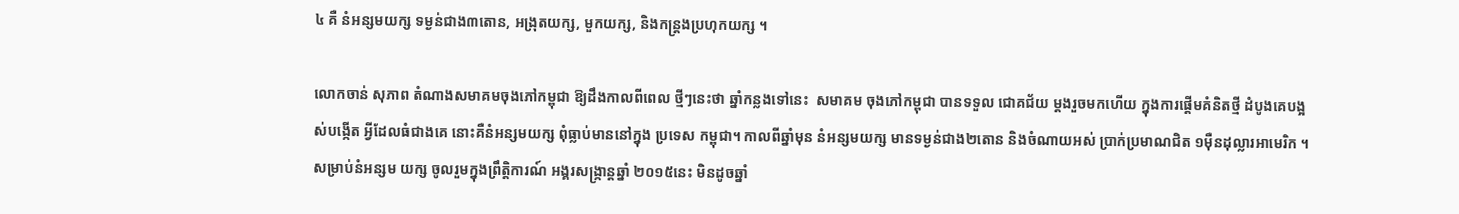៤ គឺ នំអន្សមយក្ស ទម្ងន់ជាង៣តោន, អង្រុតយក្ស, មួកយក្ស, និងកន្ត្រងប្រហុកយក្ស ។

លោកចាន់ សុភាព តំណាងសមាគមចុងភៅកម្ពុជា ឱ្យដឹងកាលពីពេល ថ្មីៗនេះថា ឆ្នាំកន្លងទៅនេះ  សមាគម ចុងភៅកម្ពុជា បានទទួល ជោគជ័យ ម្តងរួចមកហើយ ក្នុងការផ្តើមគំនិតថ្មី ដំបូងគេបង្អស់បង្កើត អ្វីដែលធំជាងគេ នោះគឺនំអន្សមយក្ស ពុំធ្លាប់មាននៅក្នុង ប្រទេស កម្ពុជា។ កាលពីឆ្នាំមុន នំអន្សមយក្ស មានទម្ងន់ជាង២តោន និងចំណាយអស់ ប្រាក់ប្រមាណជិត ១ម៉ឺនដុល្លារអាមេរិក ។ សម្រាប់នំអន្សម យក្ស ចូលរួមក្នុងព្រឹត្តិការណ៍ អង្គរសង្ក្រាន្តឆ្នាំ ២០១៥នេះ មិនដូចឆ្នាំ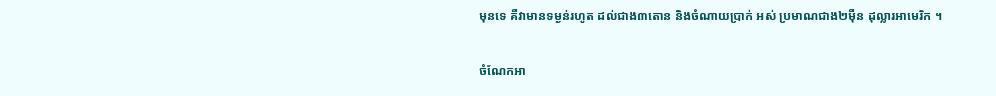មុនទេ គឺវាមានទម្ងន់រហូត ដល់ជាង៣តោន និងចំណាយប្រាក់ អស់ ប្រមាណជាង២ម៉ឺន ដុល្លារអាមេរិក ។

ចំណែកអា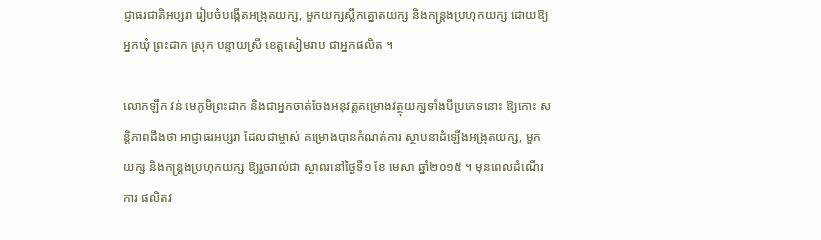ជ្ញាធរជាតិអប្សរា រៀបចំបង្កើតអង្រុតយក្ស, មួកយក្សស្លឹកត្នោតយក្ស និងកន្ត្រងប្រហុកយក្ស ដោយឱ្យអ្នកឃុំ ព្រះដាក ស្រុក បន្ទាយស្រី ខេត្តសៀមរាប ជាអ្នកផលិត ។

លោកឡឹក វន់ មេភូមិព្រះដាក និងជាអ្នកចាត់ចែងអនុវត្តគម្រោងវត្ថុយក្សទាំងបីប្រភេទនោះ ឱ្យកោះ សន្តិភាពដឹងថា អាជ្ញាធរអប្សរា ដែលជាម្ចាស់ គម្រោងបានកំណត់ការ ស្ថាបនាដំឡើងអង្រុតយក្ស, មួកយក្ស និងកន្ត្រងប្រហុកយក្ស ឱ្យរួចរាល់ជា ស្ថាពរនៅថ្ងៃទី១ ខែ មេសា ឆ្នាំ២០១៥ ។ មុនពេលដំណើរការ ផលិតវ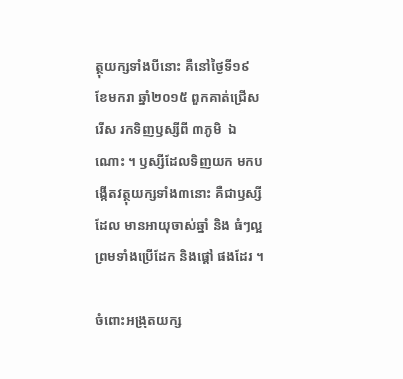ត្ថុយក្សទាំងបីនោះ គឺនៅថ្ងៃទី១៩ ខែមករា ឆ្នាំ២០១៥ ពួកគាត់ជ្រើសរើស រកទិញឫស្សីពី ៣ភូមិ  ឯណោះ ។ ឫស្សីដែលទិញយក មកបង្កើតវត្ថុយក្សទាំង៣នោះ គឺជាឫស្សីដែល មានអាយុចាស់ឆ្នាំ និង ធំៗល្អ ព្រមទាំងប្រើដែក និងផ្តៅ ផងដែរ ។

ចំពោះអង្រុតយក្ស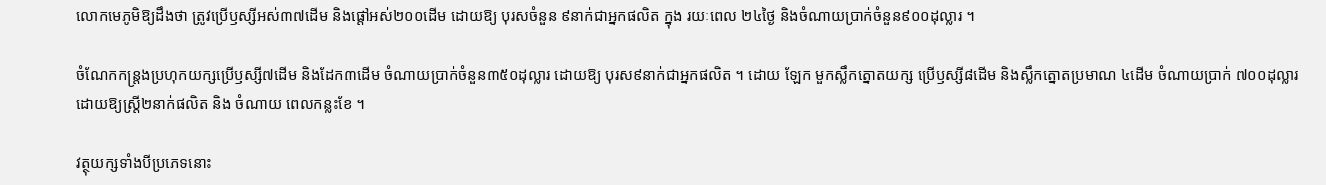លោកមេភូមិឱ្យដឹងថា ត្រូវប្រើឫស្សីអស់៣៧ដើម និងផ្តៅអស់២០០ដើម ដោយឱ្យ បុរសចំនួន ៩នាក់ជាអ្នកផលិត ក្នុង រយៈពេល ២៤ថ្ងៃ និងចំណាយប្រាក់ចំនួន៩០០ដុល្លារ ។

ចំណែកកន្ត្រងប្រហុកយក្សប្រើឫស្សី៧ដើម និងដែក៣ដើម ចំណាយប្រាក់ចំនួន៣៥០ដុល្លារ ដោយឱ្យ បុរស៩នាក់ជាអ្នកផលិត ។ ដោយ ឡែក មួកស្លឹកត្នោតយក្ស ប្រើឫស្សី៨ដើម និងស្លឹកត្នោតប្រមាណ ៤ដើម ចំណាយប្រាក់ ៧០០ដុល្លារ ដោយឱ្យស្រី្ត២នាក់ផលិត និង ចំណាយ ពេលកន្លះខែ ។

វត្ថុយក្សទាំងបីប្រភេទនោះ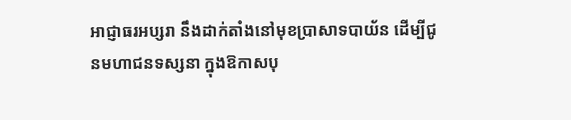អាជ្ញាធរអប្សរា នឹងដាក់តាំងនៅមុខប្រាសាទបាយ័ន ដើម្បីជូនមហាជនទស្សនា ក្នុងឱកាសបុ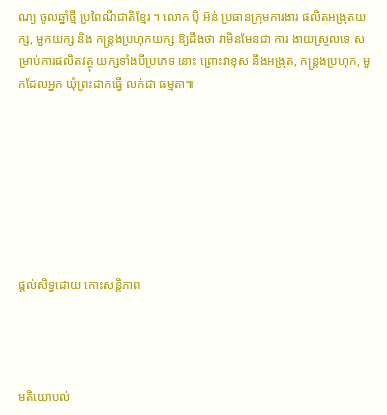ណ្យ ចូលឆ្នាំថ្មី ប្រពៃណីជាតិខ្មែរ ។ លោក ប៉ិ អ៊ន់ ប្រធានក្រុមការងារ ផលិតអង្រុតយក្ស, មួកយក្ស និង កន្ត្រងប្រហុកយក្ស ឱ្យដឹងថា វាមិនមែនជា ការ ងាយស្រួលទេ សម្រាប់ការផលិតវត្ថុ យក្សទាំងបីប្រភេទ នោះ ព្រោះវាខុស នឹងអង្រុត, កន្ត្រងប្រហុក, មួកដែលអ្នក ឃុំព្រះដាកធ្វើ លក់ជា ធម្មតា៕








ផ្តល់សិទ្ធដោយ កោះសន្តិភាព




មតិយោបល់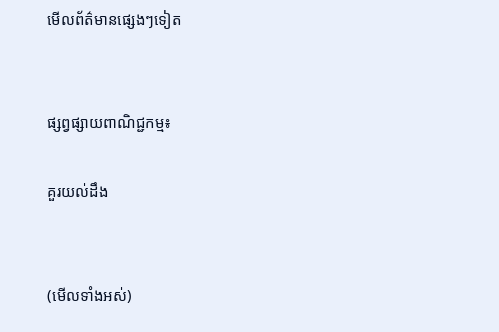មើលព័ត៌មានផ្សេងៗទៀត


ផ្សព្វផ្សាយពាណិជ្ជកម្ម៖

គួរយល់ដឹង


(មើលទាំងអស់)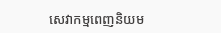សេវាកម្មពេញនិយម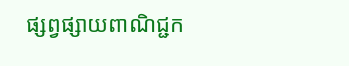ផ្សព្វផ្សាយពាណិជ្ជក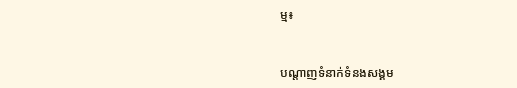ម្ម៖


បណ្តាញទំនាក់ទំនងសង្គម